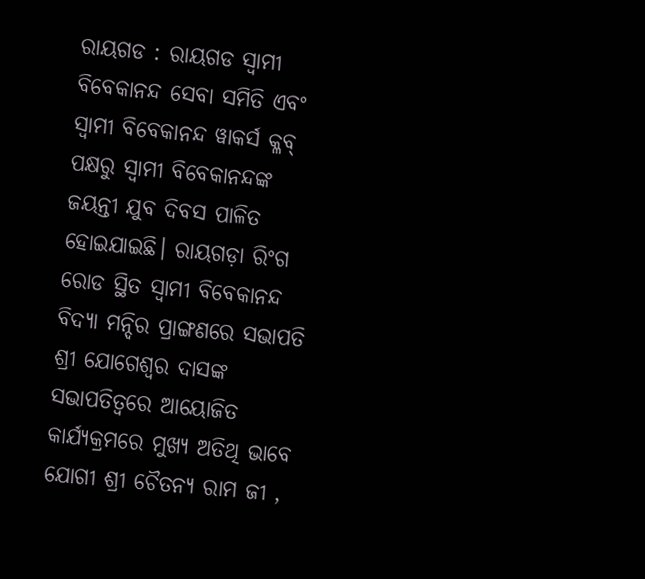ରାୟଗଡ : ରାୟଗଡ ସ୍ଵାମୀ ବିବେକାନନ୍ଦ ସେବା ସମିତି ଏବଂ ସ୍ଵାମୀ ବିବେକାନନ୍ଦ ୱାକର୍ସ କ୍ଳବ୍ ପକ୍ଷରୁ ସ୍ୱାମୀ ବିବେକାନନ୍ଦଙ୍କ ଜୟନ୍ତୀ ଯୁବ ଦିବସ ପାଳିତ ହୋଇଯାଇଛି। ରାୟଗଡ଼ା ରିଂଗ ରୋଡ ସ୍ଥିତ ସ୍ଵାମୀ ବିବେକାନନ୍ଦ ବିଦ୍ୟା ମନ୍ଦିର ପ୍ରାଙ୍ଗଣରେ ସଭାପତି ଶ୍ରୀ ଯୋଗେଶ୍ଵର ଦାସଙ୍କ ସଭାପତିତ୍ବରେ ଆୟୋଜିତ କାର୍ଯ୍ୟକ୍ରମରେ ମୁଖ୍ୟ ଅତିଥି ଭାବେ ଯୋଗୀ ଶ୍ରୀ ଚୈତନ୍ୟ ରାମ ଜୀ ,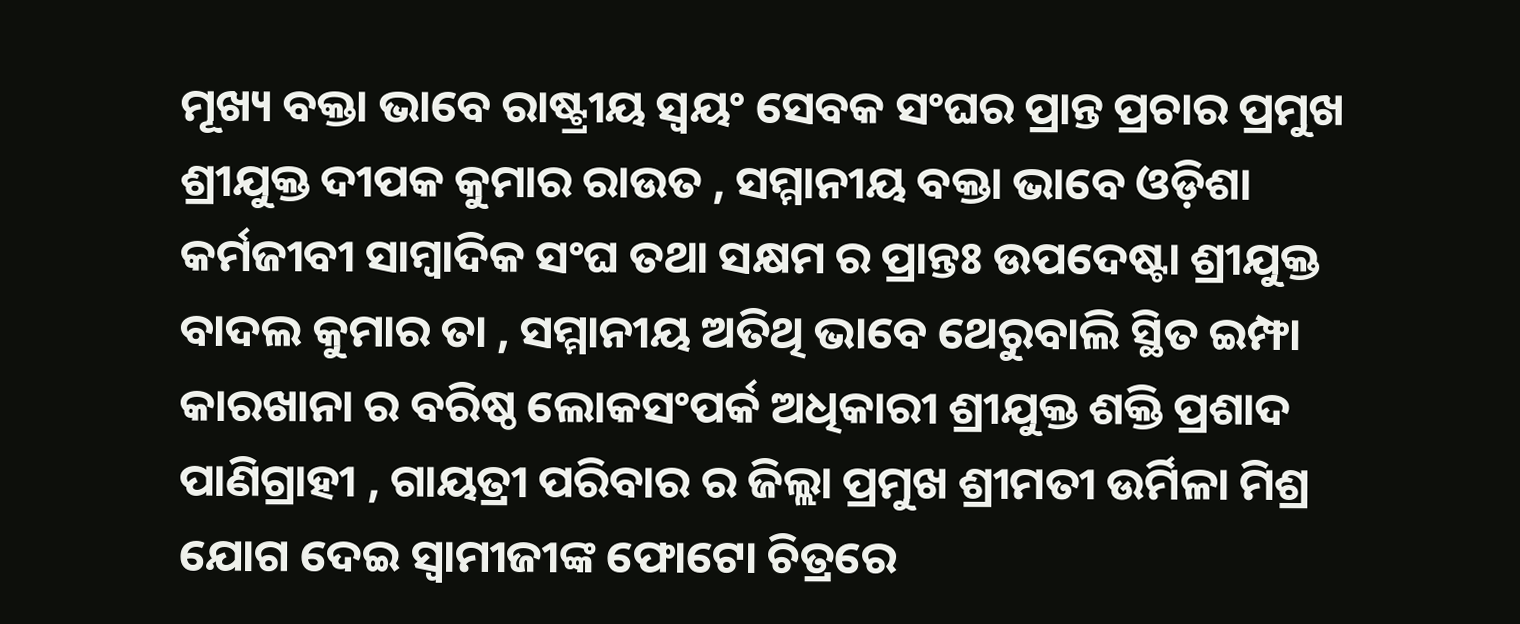ମୂଖ୍ୟ ବକ୍ତା ଭାବେ ରାଷ୍ଟ୍ରୀୟ ସ୍ବୟଂ ସେବକ ସଂଘର ପ୍ରାନ୍ତ ପ୍ରଚାର ପ୍ରମୁଖ ଶ୍ରୀଯୁକ୍ତ ଦୀପକ କୁମାର ରାଉତ , ସମ୍ମାନୀୟ ବକ୍ତା ଭାବେ ଓଡ଼ିଶା କର୍ମଜୀବୀ ସାମ୍ବାଦିକ ସଂଘ ତଥା ସକ୍ଷମ ର ପ୍ରାନ୍ତଃ ଉପଦେଷ୍ଟା ଶ୍ରୀଯୁକ୍ତ ବାଦଲ କୁମାର ତା , ସମ୍ମାନୀୟ ଅତିଥି ଭାବେ ଥେରୁବାଲି ସ୍ଥିତ ଇମ୍ଫା କାରଖାନା ର ବରିଷ୍ଠ ଲୋକସଂପର୍କ ଅଧିକାରୀ ଶ୍ରୀଯୁକ୍ତ ଶକ୍ତି ପ୍ରଶାଦ ପାଣିଗ୍ରାହୀ , ଗାୟତ୍ରୀ ପରିବାର ର ଜିଲ୍ଲା ପ୍ରମୁଖ ଶ୍ରୀମତୀ ଉର୍ମିଳା ମିଶ୍ର ଯୋଗ ଦେଇ ସ୍ଵାମୀଜୀଙ୍କ ଫୋଟୋ ଚିତ୍ରରେ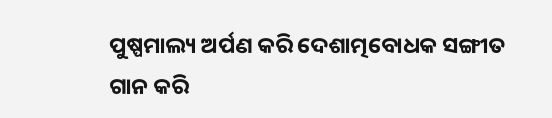ପୁଷ୍ପମାଲ୍ୟ ଅର୍ପଣ କରି ଦେଶାତ୍ମବୋଧକ ସଙ୍ଗୀତ ଗାନ କରି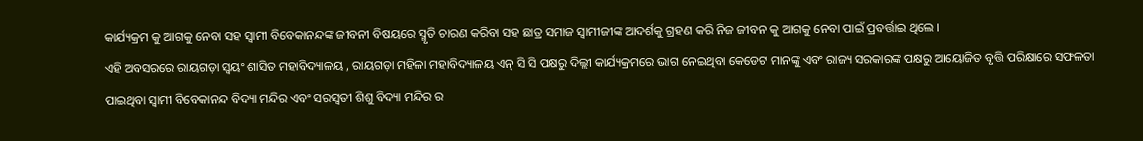କାର୍ଯ୍ୟକ୍ରମ କୁ ଆଗକୁ ନେବା ସହ ସ୍ଵାମୀ ବିବେକାନନ୍ଦଙ୍କ ଜୀବନୀ ବିଷୟରେ ସ୍ମୃତି ଚାରଣ କରିବା ସହ ଛାତ୍ର ସମାଜ ସ୍ଵାମୀଜୀଙ୍କ ଆଦର୍ଶକୁ ଗ୍ରହଣ କରି ନିଜ ଜୀବନ କୁ ଆଗକୁ ନେବା ପାଇଁ ପ୍ରବର୍ତ୍ତାଇ ଥିଲେ ।
ଏହି ଅବସରରେ ରାୟଗଡ଼ା ସ୍ଵୟଂ ଶାସିତ ମହାବିଦ୍ୟାଳୟ , ରାୟଗଡ଼ା ମହିଳା ମହାବିଦ୍ୟାଳୟ ଏନ୍ ସି ସି ପକ୍ଷରୁ ଦିଲ୍ଲୀ କାର୍ଯ୍ୟକ୍ରମରେ ଭାଗ ନେଇଥିବା କେଡେଟ ମାନଙ୍କୁ ଏବଂ ରାଜ୍ୟ ସରକାରଙ୍କ ପକ୍ଷରୁ ଆୟୋଜିତ ବୃତ୍ତି ପରିକ୍ଷାରେ ସଫଳତା ପାଇଥିବା ସ୍ଵାମୀ ବିବେକାନନ୍ଦ ବିଦ୍ୟା ମନ୍ଦିର ଏବଂ ସରସ୍ୱତୀ ଶିଶୁ ବିଦ୍ୟା ମନ୍ଦିର ର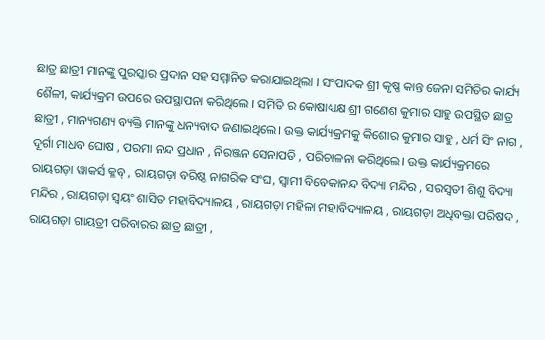ଛାତ୍ର ଛାତ୍ରୀ ମାନଙ୍କୁ ପୁରସ୍କାର ପ୍ରଦାନ ସହ ସମ୍ମାନିତ କରାଯାଇଥିଲା । ସଂପାଦକ ଶ୍ରୀ କୃଷ୍ଣ କାନ୍ତ ଜେନା ସମିତିର କାର୍ଯ୍ୟ ଶୈଳୀ, କାର୍ଯ୍ୟକ୍ରମ ଉପରେ ଉପସ୍ଥାପନା କରିଥିଲେ । ସମିତି ର କୋଷାଧ୍ୟକ୍ଷ ଶ୍ରୀ ଗଣେଶ କୁମାର ସାହୁ ଉପସ୍ଥିତ ଛାତ୍ର ଛାତ୍ରୀ , ମାନ୍ୟଗଣ୍ୟ ବ୍ୟକ୍ତି ମାନଙ୍କୁ ଧନ୍ୟବାଦ ଜଣାଇଥିଲେ। ଉକ୍ତ କାର୍ଯ୍ୟକ୍ରମକୁ କିଶୋର କୁମାର ସାହୁ , ଧର୍ମ ସିଂ ନାଗ , ଦୂର୍ଗା ମାଧବ ଘୋଷ , ପରମା ନନ୍ଦ ପ୍ରଧାନ , ନିରଞ୍ଜନ ସେନାପତି , ପରିଚାଳନା କରିଥିଲେ। ଉକ୍ତ କାର୍ଯ୍ୟକ୍ରମରେ ରାୟଗଡ଼ା ୱାକର୍ସ କ୍ଳବ୍ , ରାୟଗଡ଼ା ବରିଷ୍ଠ ନାଗରିକ ସଂଘ, ସ୍ଵାମୀ ବିବେକାନନ୍ଦ ବିଦ୍ୟା ମନ୍ଦିର , ସରସ୍ୱତୀ ଶିଶୁ ବିଦ୍ୟା ମନ୍ଦିର , ରାୟଗଡ଼ା ସ୍ଵୟଂ ଶାସିତ ମହାବିଦ୍ୟାଳୟ , ରାୟଗଡ଼ା ମହିଳା ମହାବିଦ୍ୟାଳୟ , ରାୟଗଡ଼ା ଅଧିବକ୍ତା ପରିଷଦ , ରାୟଗଡ଼ା ଗାୟତ୍ରୀ ପରିବାରର ଛାତ୍ର ଛାତ୍ରୀ ,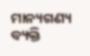ମାନ୍ୟଗଣ୍ୟ ବ୍ୟକ୍ତି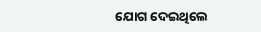ଯୋଗ ଦେଇଥିଲେ